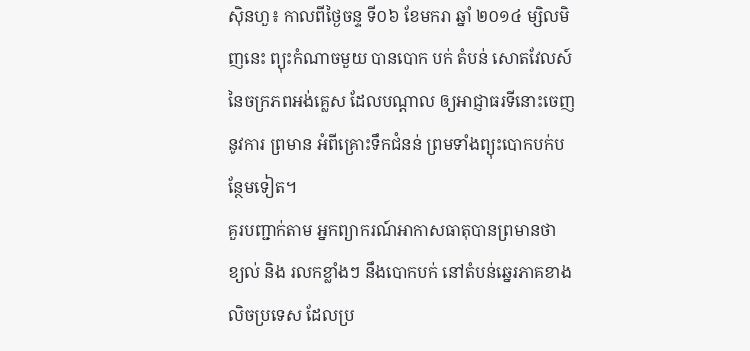ស៊ិនហួ៖ កាលពីថ្ងៃចន្ទ ទី០៦ ខែមករា ឆ្នាំ ២០១៤ ម្សិលមិញនេះ ព្យុះកំណាចមួយ បានបោក បក់ តំបន់ សោតវែលស៍ នៃចក្រភពអង់គ្លេស ដែលបណ្តាល ឲ្យអាជ្ញាធរទីនោះចេញនូវការ ព្រមាន អំពីគ្រោះទឹកជំនន់ ព្រមទាំងព្យុះបោកបក់បន្ថែមទៀត។
គួរបញ្ជាក់តាម អ្នកព្យាករណ៍អាកាសធាតុបានព្រមានថា ខ្យល់ និង រលកខ្លាំងៗ នឹងបោកបក់ នៅតំបន់ឆ្នេរភាគខាងលិចប្រទេស ដែលប្រ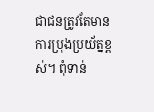ជាជនត្រូវតែមានការប្រុងប្រយ័ត្នខ្ពស់។ ពុំទាន់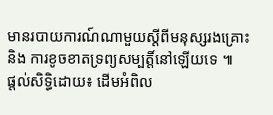មានរបាយការណ៍ណាមួយស្តីពីមនុស្សរងគ្រោះ និង ការខូចខាតទ្រព្យសម្បត្តិ៍នៅឡើយទេ ៕
ផ្តល់សិទ្ធិដោយ៖ ដើមអំពិល